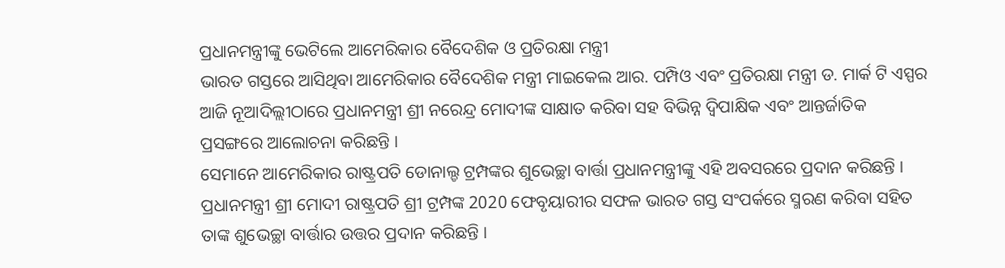ପ୍ରଧାନମନ୍ତ୍ରୀଙ୍କୁ ଭେଟିଲେ ଆମେରିକାର ବୈଦେଶିକ ଓ ପ୍ରତିରକ୍ଷା ମନ୍ତ୍ରୀ
ଭାରତ ଗସ୍ତରେ ଆସିଥିବା ଆମେରିକାର ବୈଦେଶିକ ମନ୍ତ୍ରୀ ମାଇକେଲ ଆର. ପମ୍ପିଓ ଏବଂ ପ୍ରତିରକ୍ଷା ମନ୍ତ୍ରୀ ଡ. ମାର୍କ ଟି ଏସ୍ପର ଆଜି ନୂଆଦିଲ୍ଲୀଠାରେ ପ୍ରଧାନମନ୍ତ୍ରୀ ଶ୍ରୀ ନରେନ୍ଦ୍ର ମୋଦୀଙ୍କ ସାକ୍ଷାତ କରିବା ସହ ବିଭିନ୍ନ ଦ୍ୱିପାକ୍ଷିକ ଏବଂ ଆନ୍ତର୍ଜାତିକ ପ୍ରସଙ୍ଗରେ ଆଲୋଚନା କରିଛନ୍ତି ।
ସେମାନେ ଆମେରିକାର ରାଷ୍ଟ୍ରପତି ଡୋନାଲ୍ଡ ଟ୍ରମ୍ପଙ୍କର ଶୁଭେଚ୍ଛା ବାର୍ତ୍ତା ପ୍ରଧାନମନ୍ତ୍ରୀଙ୍କୁ ଏହି ଅବସରରେ ପ୍ରଦାନ କରିଛନ୍ତି । ପ୍ରଧାନମନ୍ତ୍ରୀ ଶ୍ରୀ ମୋଦୀ ରାଷ୍ଟ୍ରପତି ଶ୍ରୀ ଟ୍ରମ୍ପଙ୍କ 2020 ଫେବୃୟାରୀର ସଫଳ ଭାରତ ଗସ୍ତ ସଂପର୍କରେ ସ୍ମରଣ କରିବା ସହିତ ତାଙ୍କ ଶୁଭେଚ୍ଛା ବାର୍ତ୍ତାର ଉତ୍ତର ପ୍ରଦାନ କରିଛନ୍ତି ।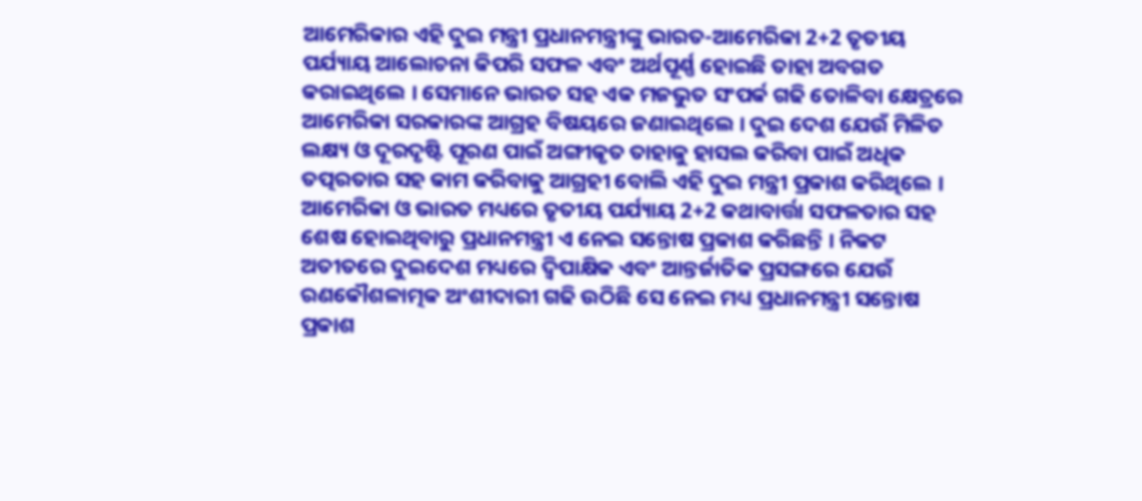ଆମେରିକାର ଏହି ଦୁଇ ମନ୍ତ୍ରୀ ପ୍ରଧାନମନ୍ତ୍ରୀଙ୍କୁ ଭାରତ-ଆମେରିକା 2+2 ତୃତୀୟ ପର୍ଯ୍ୟାୟ ଆଲୋଚନା କିପରି ସଫଳ ଏବଂ ଅର୍ଥପୂର୍ଣ୍ଣ ହୋଇଛି ତାହା ଅବଗତ କରାଇଥିଲେ । ସେମାନେ ଭାରତ ସହ ଏକ ମଜଭୁତ ସଂପର୍କ ଗଢି ତୋଳିବା କ୍ଷେତ୍ରରେ ଆମେରିକା ସରକାରଙ୍କ ଆଗ୍ରହ ବିଷୟରେ ଜଣାଇଥିଲେ । ଦୁଇ ଦେଶ ଯେଉଁ ମିଳିତ ଲକ୍ଷ୍ୟ ଓ ଦୂରଦୃଷ୍ଟି ପୂରଣ ପାଇଁ ଅଙ୍ଗୀକୃତ ତାହାକୁ ହାସଲ କରିବା ପାଇଁ ଅଧିକ ତତ୍ପରତାର ସହ କାମ କରିବାକୁ ଆଗ୍ରହୀ ବୋଲି ଏହି ଦୁଇ ମନ୍ତ୍ରୀ ପ୍ରକାଶ କରିଥିଲେ ।
ଆମେରିକା ଓ ଭାରତ ମଧ୍ୟରେ ତୃତୀୟ ପର୍ଯ୍ୟାୟ 2+2 କଥାବାର୍ତ୍ତା ସଫଳତାର ସହ ଶେଷ ହୋଇଥିବାରୁ ପ୍ରଧାନମନ୍ତ୍ରୀ ଏ ନେଇ ସନ୍ତୋଷ ପ୍ରକାଶ କରିଛନ୍ତି । ନିକଟ ଅତୀତରେ ଦୁଇଦେଶ ମଧ୍ୟରେ ଦ୍ୱିପାକ୍ଷିକ ଏବଂ ଆନ୍ତର୍ଜାତିକ ପ୍ରସଙ୍ଗରେ ଯେଉଁ ରଣକୌଶଳାତ୍ମକ ଅଂଶୀଦାରୀ ଗଢି ଉଠିଛି ସେ ନେଇ ମଧ୍ୟ ପ୍ରଧାନମନ୍ତ୍ରୀ ସନ୍ତୋଷ ପ୍ରକାଶ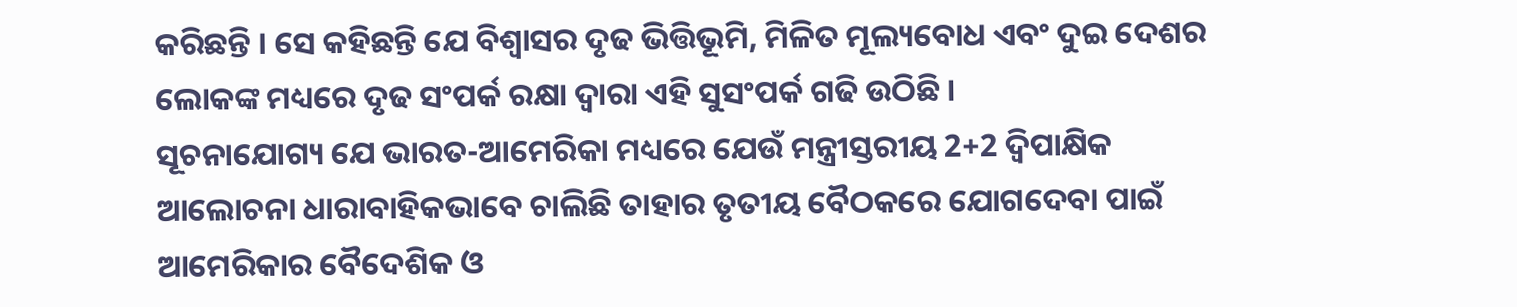କରିଛନ୍ତି । ସେ କହିଛନ୍ତି ଯେ ବିଶ୍ୱାସର ଦୃଢ ଭିତ୍ତିଭୂମି, ମିଳିତ ମୂଲ୍ୟବୋଧ ଏବଂ ଦୁଇ ଦେଶର ଲୋକଙ୍କ ମଧ୍ୟରେ ଦୃଢ ସଂପର୍କ ରକ୍ଷା ଦ୍ୱାରା ଏହି ସୁସଂପର୍କ ଗଢି ଉଠିଛି ।
ସୂଚନାଯୋଗ୍ୟ ଯେ ଭାରତ-ଆମେରିକା ମଧ୍ୟରେ ଯେଉଁ ମନ୍ତ୍ରୀସ୍ତରୀୟ 2+2 ଦ୍ୱିପାକ୍ଷିକ ଆଲୋଚନା ଧାରାବାହିକଭାବେ ଚାଲିଛି ତାହାର ତୃତୀୟ ବୈଠକରେ ଯୋଗଦେବା ପାଇଁ ଆମେରିକାର ବୈଦେଶିକ ଓ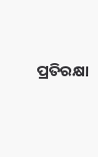ପ୍ରତିରକ୍ଷା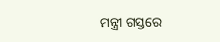ମନ୍ତ୍ରୀ ଗସ୍ତରେ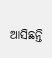ଆସିଛନ୍ତି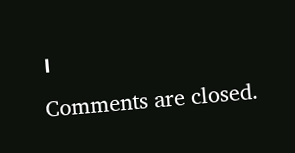।
Comments are closed.